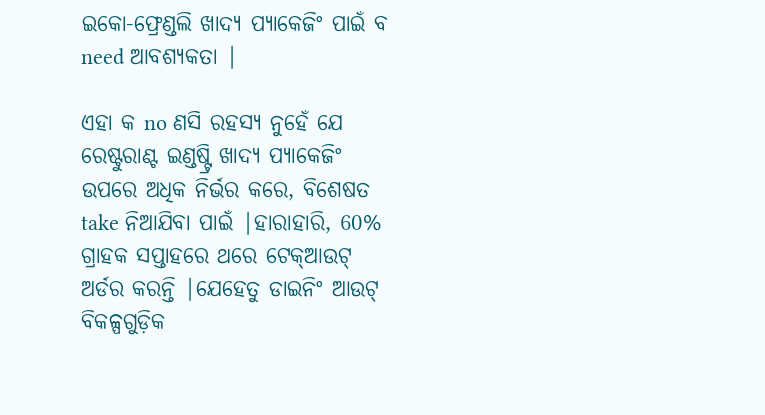ଇକୋ-ଫ୍ରେଣ୍ଡଲି ଖାଦ୍ୟ ପ୍ୟାକେଜିଂ ପାଇଁ ବ need ଆବଶ୍ୟକତା |

ଏହା କ no ଣସି ରହସ୍ୟ ନୁହେଁ ଯେ ରେଷ୍ଟୁରାଣ୍ଟ ଇଣ୍ଡଷ୍ଟ୍ରି ଖାଦ୍ୟ ପ୍ୟାକେଜିଂ ଉପରେ ଅଧିକ ନିର୍ଭର କରେ, ବିଶେଷତ take ନିଆଯିବା ପାଇଁ |ହାରାହାରି, 60% ଗ୍ରାହକ ସପ୍ତାହରେ ଥରେ ଟେକ୍ଆଉଟ୍ ଅର୍ଡର କରନ୍ତି |ଯେହେତୁ ଡାଇନିଂ ଆଉଟ୍ ବିକଳ୍ପଗୁଡ଼ିକ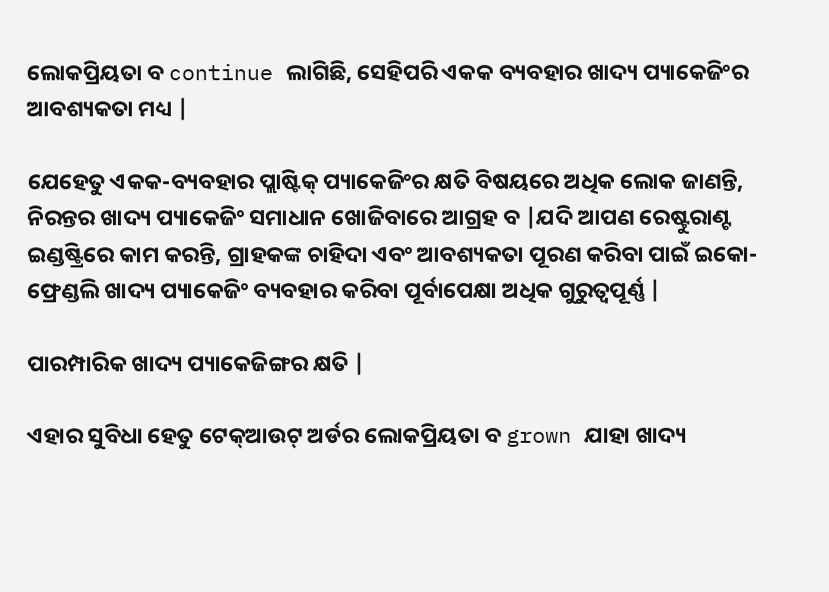ଲୋକପ୍ରିୟତା ବ continue ଲାଗିଛି, ସେହିପରି ଏକକ ବ୍ୟବହାର ଖାଦ୍ୟ ପ୍ୟାକେଜିଂର ଆବଶ୍ୟକତା ମଧ୍ୟ |

ଯେହେତୁ ଏକକ-ବ୍ୟବହାର ପ୍ଲାଷ୍ଟିକ୍ ପ୍ୟାକେଜିଂର କ୍ଷତି ବିଷୟରେ ଅଧିକ ଲୋକ ଜାଣନ୍ତି, ନିରନ୍ତର ଖାଦ୍ୟ ପ୍ୟାକେଜିଂ ସମାଧାନ ଖୋଜିବାରେ ଆଗ୍ରହ ବ |ଯଦି ଆପଣ ରେଷ୍ଟୁରାଣ୍ଟ ଇଣ୍ଡଷ୍ଟ୍ରିରେ କାମ କରନ୍ତି, ଗ୍ରାହକଙ୍କ ଚାହିଦା ଏବଂ ଆବଶ୍ୟକତା ପୂରଣ କରିବା ପାଇଁ ଇକୋ-ଫ୍ରେଣ୍ଡଲି ଖାଦ୍ୟ ପ୍ୟାକେଜିଂ ବ୍ୟବହାର କରିବା ପୂର୍ବାପେକ୍ଷା ଅଧିକ ଗୁରୁତ୍ୱପୂର୍ଣ୍ଣ |

ପାରମ୍ପାରିକ ଖାଦ୍ୟ ପ୍ୟାକେଜିଙ୍ଗର କ୍ଷତି |

ଏହାର ସୁବିଧା ହେତୁ ଟେକ୍ଆଉଟ୍ ଅର୍ଡର ଲୋକପ୍ରିୟତା ବ grown ଯାହା ଖାଦ୍ୟ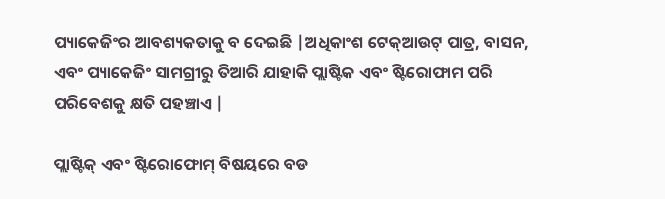ପ୍ୟାକେଜିଂର ଆବଶ୍ୟକତାକୁ ବ ଦେଇଛି |ଅଧିକାଂଶ ଟେକ୍ଆଉଟ୍ ପାତ୍ର, ବାସନ, ଏବଂ ପ୍ୟାକେଜିଂ ସାମଗ୍ରୀରୁ ତିଆରି ଯାହାକି ପ୍ଲାଷ୍ଟିକ ଏବଂ ଷ୍ଟିରୋଫାମ ପରି ପରିବେଶକୁ କ୍ଷତି ପହଞ୍ଚାଏ |

ପ୍ଲାଷ୍ଟିକ୍ ଏବଂ ଷ୍ଟିରୋଫୋମ୍ ବିଷୟରେ ବଡ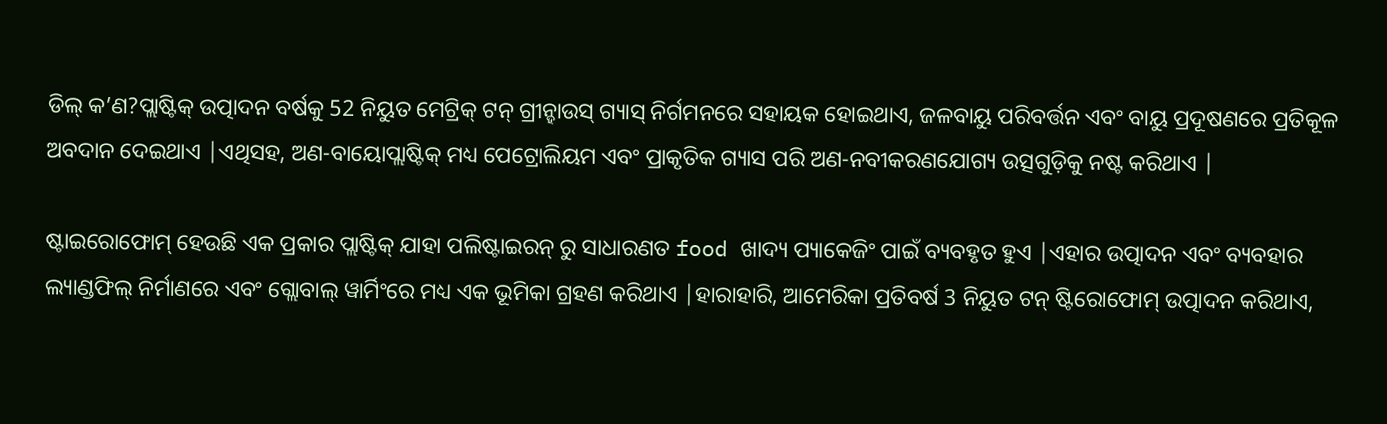ଡିଲ୍ କ’ଣ?ପ୍ଲାଷ୍ଟିକ୍ ଉତ୍ପାଦନ ବର୍ଷକୁ 52 ନିୟୁତ ମେଟ୍ରିକ୍ ଟନ୍ ଗ୍ରୀନ୍ହାଉସ୍ ଗ୍ୟାସ୍ ନିର୍ଗମନରେ ସହାୟକ ହୋଇଥାଏ, ଜଳବାୟୁ ପରିବର୍ତ୍ତନ ଏବଂ ବାୟୁ ପ୍ରଦୂଷଣରେ ପ୍ରତିକୂଳ ଅବଦାନ ଦେଇଥାଏ |ଏଥିସହ, ଅଣ-ବାୟୋପ୍ଲାଷ୍ଟିକ୍ ମଧ୍ୟ ପେଟ୍ରୋଲିୟମ ଏବଂ ପ୍ରାକୃତିକ ଗ୍ୟାସ ପରି ଅଣ-ନବୀକରଣଯୋଗ୍ୟ ଉତ୍ସଗୁଡ଼ିକୁ ନଷ୍ଟ କରିଥାଏ |

ଷ୍ଟାଇରୋଫୋମ୍ ହେଉଛି ଏକ ପ୍ରକାର ପ୍ଲାଷ୍ଟିକ୍ ଯାହା ପଲିଷ୍ଟାଇରନ୍ ରୁ ସାଧାରଣତ food ଖାଦ୍ୟ ପ୍ୟାକେଜିଂ ପାଇଁ ବ୍ୟବହୃତ ହୁଏ |ଏହାର ଉତ୍ପାଦନ ଏବଂ ବ୍ୟବହାର ଲ୍ୟାଣ୍ଡଫିଲ୍ ନିର୍ମାଣରେ ଏବଂ ଗ୍ଲୋବାଲ୍ ୱାର୍ମିଂରେ ମଧ୍ୟ ଏକ ଭୂମିକା ଗ୍ରହଣ କରିଥାଏ |ହାରାହାରି, ଆମେରିକା ପ୍ରତିବର୍ଷ 3 ନିୟୁତ ଟନ୍ ଷ୍ଟିରୋଫୋମ୍ ଉତ୍ପାଦନ କରିଥାଏ,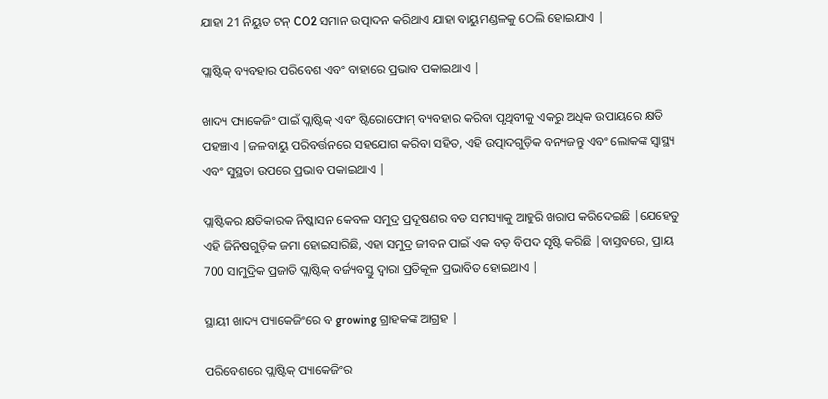ଯାହା 21 ନିୟୁତ ଟନ୍ CO2 ସମାନ ଉତ୍ପାଦନ କରିଥାଏ ଯାହା ବାୟୁମଣ୍ଡଳକୁ ଠେଲି ହୋଇଯାଏ |

ପ୍ଲାଷ୍ଟିକ୍ ବ୍ୟବହାର ପରିବେଶ ଏବଂ ବାହାରେ ପ୍ରଭାବ ପକାଇଥାଏ |

ଖାଦ୍ୟ ପ୍ୟାକେଜିଂ ପାଇଁ ପ୍ଲାଷ୍ଟିକ୍ ଏବଂ ଷ୍ଟିରୋଫୋମ୍ ବ୍ୟବହାର କରିବା ପୃଥିବୀକୁ ଏକରୁ ଅଧିକ ଉପାୟରେ କ୍ଷତି ପହଞ୍ଚାଏ |ଜଳବାୟୁ ପରିବର୍ତ୍ତନରେ ସହଯୋଗ କରିବା ସହିତ, ଏହି ଉତ୍ପାଦଗୁଡ଼ିକ ବନ୍ୟଜନ୍ତୁ ଏବଂ ଲୋକଙ୍କ ସ୍ୱାସ୍ଥ୍ୟ ଏବଂ ସୁସ୍ଥତା ଉପରେ ପ୍ରଭାବ ପକାଇଥାଏ |

ପ୍ଲାଷ୍ଟିକର କ୍ଷତିକାରକ ନିଷ୍କାସନ କେବଳ ସମୁଦ୍ର ପ୍ରଦୂଷଣର ବଡ ସମସ୍ୟାକୁ ଆହୁରି ଖରାପ କରିଦେଇଛି |ଯେହେତୁ ଏହି ଜିନିଷଗୁଡ଼ିକ ଜମା ହୋଇସାରିଛି, ଏହା ସମୁଦ୍ର ଜୀବନ ପାଇଁ ଏକ ବଡ଼ ବିପଦ ସୃଷ୍ଟି କରିଛି |ବାସ୍ତବରେ, ପ୍ରାୟ 700 ସାମୁଦ୍ରିକ ପ୍ରଜାତି ପ୍ଲାଷ୍ଟିକ୍ ବର୍ଜ୍ୟବସ୍ତୁ ଦ୍ୱାରା ପ୍ରତିକୂଳ ପ୍ରଭାବିତ ହୋଇଥାଏ |

ସ୍ଥାୟୀ ଖାଦ୍ୟ ପ୍ୟାକେଜିଂରେ ବ growing ଗ୍ରାହକଙ୍କ ଆଗ୍ରହ |

ପରିବେଶରେ ପ୍ଲାଷ୍ଟିକ୍ ପ୍ୟାକେଜିଂର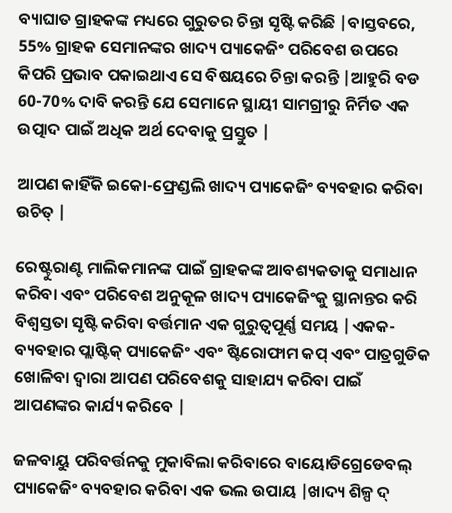ବ୍ୟାଘାତ ଗ୍ରାହକଙ୍କ ମଧ୍ୟରେ ଗୁରୁତର ଚିନ୍ତା ସୃଷ୍ଟି କରିଛି |ବାସ୍ତବରେ, 55% ଗ୍ରାହକ ସେମାନଙ୍କର ଖାଦ୍ୟ ପ୍ୟାକେଜିଂ ପରିବେଶ ଉପରେ କିପରି ପ୍ରଭାବ ପକାଇଥାଏ ସେ ବିଷୟରେ ଚିନ୍ତା କରନ୍ତି |ଆହୁରି ବଡ 60-70% ଦାବି କରନ୍ତି ଯେ ସେମାନେ ସ୍ଥାୟୀ ସାମଗ୍ରୀରୁ ନିର୍ମିତ ଏକ ଉତ୍ପାଦ ପାଇଁ ଅଧିକ ଅର୍ଥ ଦେବାକୁ ପ୍ରସ୍ତୁତ |

ଆପଣ କାହିଁକି ଇକୋ-ଫ୍ରେଣ୍ଡଲି ଖାଦ୍ୟ ପ୍ୟାକେଜିଂ ବ୍ୟବହାର କରିବା ଉଚିତ୍ |

ରେଷ୍ଟୁରାଣ୍ଟ ମାଲିକମାନଙ୍କ ପାଇଁ ଗ୍ରାହକଙ୍କ ଆବଶ୍ୟକତାକୁ ସମାଧାନ କରିବା ଏବଂ ପରିବେଶ ଅନୁକୂଳ ଖାଦ୍ୟ ପ୍ୟାକେଜିଂକୁ ସ୍ଥାନାନ୍ତର କରି ବିଶ୍ୱସ୍ତତା ସୃଷ୍ଟି କରିବା ବର୍ତ୍ତମାନ ଏକ ଗୁରୁତ୍ୱପୂର୍ଣ୍ଣ ସମୟ |ଏକକ-ବ୍ୟବହାର ପ୍ଲାଷ୍ଟିକ୍ ପ୍ୟାକେଜିଂ ଏବଂ ଷ୍ଟିରୋଫାମ କପ୍ ଏବଂ ପାତ୍ରଗୁଡିକ ଖୋଳିବା ଦ୍ୱାରା ଆପଣ ପରିବେଶକୁ ସାହାଯ୍ୟ କରିବା ପାଇଁ ଆପଣଙ୍କର କାର୍ଯ୍ୟ କରିବେ |

ଜଳବାୟୁ ପରିବର୍ତ୍ତନକୁ ମୁକାବିଲା କରିବାରେ ବାୟୋଡିଗ୍ରେଡେବଲ୍ ପ୍ୟାକେଜିଂ ବ୍ୟବହାର କରିବା ଏକ ଭଲ ଉପାୟ |ଖାଦ୍ୟ ଶିଳ୍ପ ଦ୍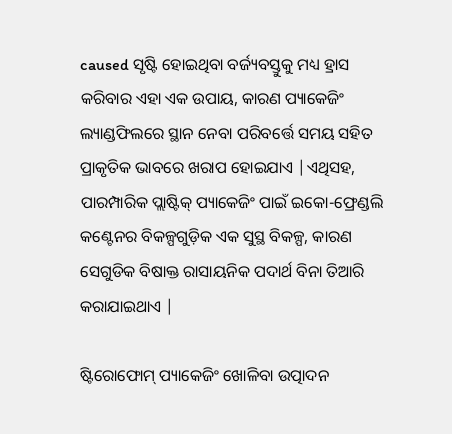caused ସୃଷ୍ଟି ହୋଇଥିବା ବର୍ଜ୍ୟବସ୍ତୁକୁ ମଧ୍ୟ ହ୍ରାସ କରିବାର ଏହା ଏକ ଉପାୟ, କାରଣ ପ୍ୟାକେଜିଂ ଲ୍ୟାଣ୍ଡଫିଲରେ ସ୍ଥାନ ନେବା ପରିବର୍ତ୍ତେ ସମୟ ସହିତ ପ୍ରାକୃତିକ ଭାବରେ ଖରାପ ହୋଇଯାଏ |ଏଥିସହ, ପାରମ୍ପାରିକ ପ୍ଲାଷ୍ଟିକ୍ ପ୍ୟାକେଜିଂ ପାଇଁ ଇକୋ-ଫ୍ରେଣ୍ଡଲି କଣ୍ଟେନର ବିକଳ୍ପଗୁଡ଼ିକ ଏକ ସୁସ୍ଥ ବିକଳ୍ପ, କାରଣ ସେଗୁଡିକ ବିଷାକ୍ତ ରାସାୟନିକ ପଦାର୍ଥ ବିନା ତିଆରି କରାଯାଇଥାଏ |

ଷ୍ଟିରୋଫୋମ୍ ପ୍ୟାକେଜିଂ ଖୋଳିବା ଉତ୍ପାଦନ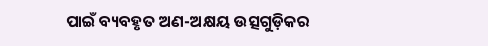ପାଇଁ ବ୍ୟବହୃତ ଅଣ-ଅକ୍ଷୟ ଉତ୍ସଗୁଡ଼ିକର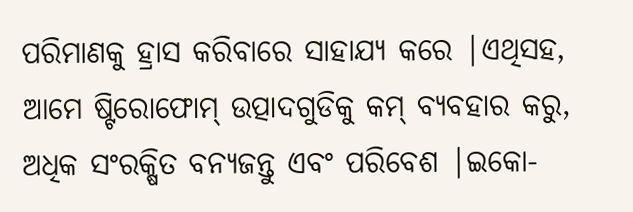ପରିମାଣକୁ ହ୍ରାସ କରିବାରେ ସାହାଯ୍ୟ କରେ |ଏଥିସହ, ଆମେ ଷ୍ଟିରୋଫୋମ୍ ଉତ୍ପାଦଗୁଡିକୁ କମ୍ ବ୍ୟବହାର କରୁ, ଅଧିକ ସଂରକ୍ଷିତ ବନ୍ୟଜନ୍ତୁ ଏବଂ ପରିବେଶ |ଇକୋ-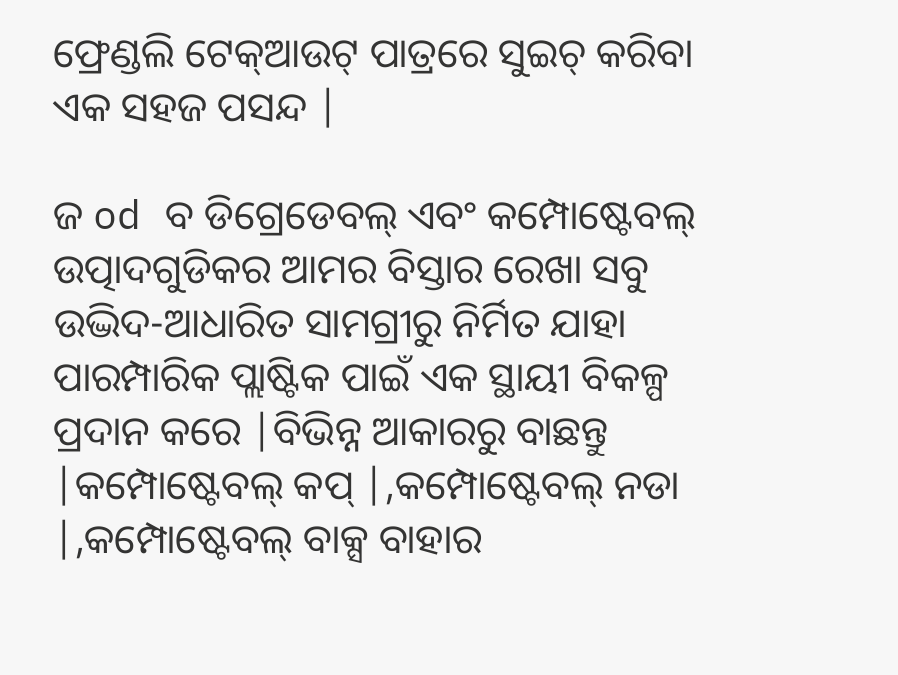ଫ୍ରେଣ୍ଡଲି ଟେକ୍ଆଉଟ୍ ପାତ୍ରରେ ସୁଇଚ୍ କରିବା ଏକ ସହଜ ପସନ୍ଦ |

ଜ od ବ ଡିଗ୍ରେଡେବଲ୍ ଏବଂ କମ୍ପୋଷ୍ଟେବଲ୍ ଉତ୍ପାଦଗୁଡିକର ଆମର ବିସ୍ତାର ରେଖା ସବୁ ଉଦ୍ଭିଦ-ଆଧାରିତ ସାମଗ୍ରୀରୁ ନିର୍ମିତ ଯାହା ପାରମ୍ପାରିକ ପ୍ଲାଷ୍ଟିକ ପାଇଁ ଏକ ସ୍ଥାୟୀ ବିକଳ୍ପ ପ୍ରଦାନ କରେ |ବିଭିନ୍ନ ଆକାରରୁ ବାଛନ୍ତୁ |କମ୍ପୋଷ୍ଟେବଲ୍ କପ୍ |,କମ୍ପୋଷ୍ଟେବଲ୍ ନଡା |,କମ୍ପୋଷ୍ଟେବଲ୍ ବାକ୍ସ ବାହାର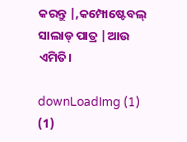କରନ୍ତୁ |,କମ୍ପୋଷ୍ଟେବଲ୍ ସାଲାଡ୍ ପାତ୍ର |ଆଉ ଏମିତି।

downLoadImg (1) (1)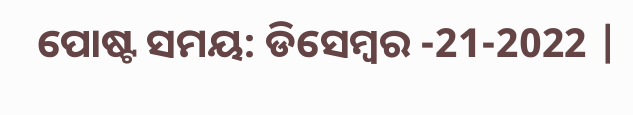ପୋଷ୍ଟ ସମୟ: ଡିସେମ୍ବର -21-2022 |